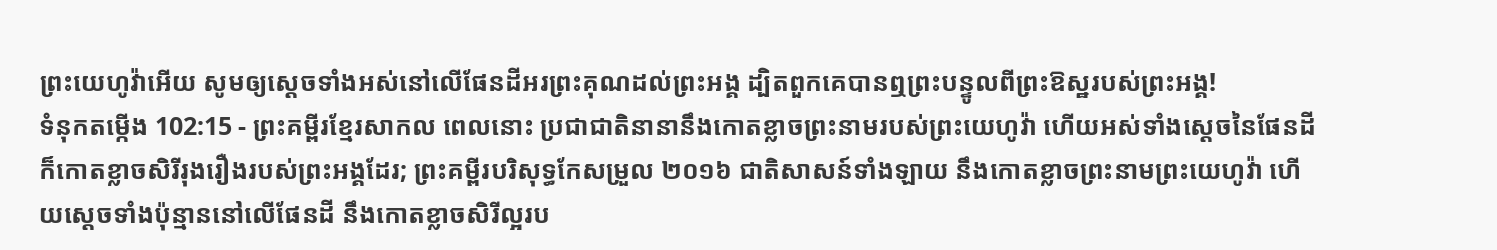ព្រះយេហូវ៉ាអើយ សូមឲ្យស្ដេចទាំងអស់នៅលើផែនដីអរព្រះគុណដល់ព្រះអង្គ ដ្បិតពួកគេបានឮព្រះបន្ទូលពីព្រះឱស្ឋរបស់ព្រះអង្គ!
ទំនុកតម្កើង 102:15 - ព្រះគម្ពីរខ្មែរសាកល ពេលនោះ ប្រជាជាតិនានានឹងកោតខ្លាចព្រះនាមរបស់ព្រះយេហូវ៉ា ហើយអស់ទាំងស្ដេចនៃផែនដីក៏កោតខ្លាចសិរីរុងរឿងរបស់ព្រះអង្គដែរ; ព្រះគម្ពីរបរិសុទ្ធកែសម្រួល ២០១៦ ជាតិសាសន៍ទាំងឡាយ នឹងកោតខ្លាចព្រះនាមព្រះយេហូវ៉ា ហើយស្តេចទាំងប៉ុន្មាននៅលើផែនដី នឹងកោតខ្លាចសិរីល្អរប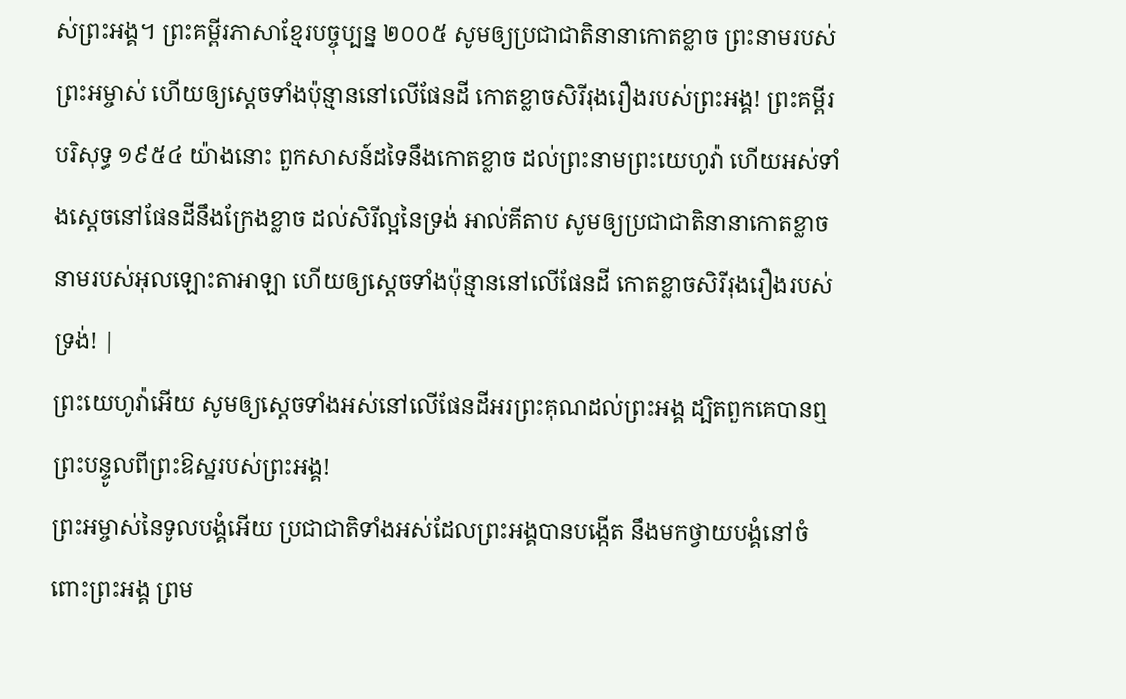ស់ព្រះអង្គ។ ព្រះគម្ពីរភាសាខ្មែរបច្ចុប្បន្ន ២០០៥ សូមឲ្យប្រជាជាតិនានាកោតខ្លាច ព្រះនាមរបស់ព្រះអម្ចាស់ ហើយឲ្យស្ដេចទាំងប៉ុន្មាននៅលើផែនដី កោតខ្លាចសិរីរុងរឿងរបស់ព្រះអង្គ! ព្រះគម្ពីរបរិសុទ្ធ ១៩៥៤ យ៉ាងនោះ ពួកសាសន៍ដទៃនឹងកោតខ្លាច ដល់ព្រះនាមព្រះយេហូវ៉ា ហើយអស់ទាំងស្តេចនៅផែនដីនឹងក្រែងខ្លាច ដល់សិរីល្អនៃទ្រង់ អាល់គីតាប សូមឲ្យប្រជាជាតិនានាកោតខ្លាច នាមរបស់អុលឡោះតាអាឡា ហើយឲ្យស្ដេចទាំងប៉ុន្មាននៅលើផែនដី កោតខ្លាចសិរីរុងរឿងរបស់ទ្រង់! |
ព្រះយេហូវ៉ាអើយ សូមឲ្យស្ដេចទាំងអស់នៅលើផែនដីអរព្រះគុណដល់ព្រះអង្គ ដ្បិតពួកគេបានឮព្រះបន្ទូលពីព្រះឱស្ឋរបស់ព្រះអង្គ!
ព្រះអម្ចាស់នៃទូលបង្គំអើយ ប្រជាជាតិទាំងអស់ដែលព្រះអង្គបានបង្កើត នឹងមកថ្វាយបង្គំនៅចំពោះព្រះអង្គ ព្រម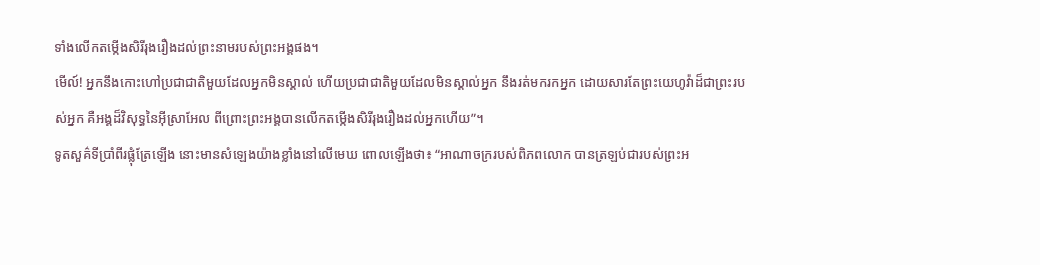ទាំងលើកតម្កើងសិរីរុងរឿងដល់ព្រះនាមរបស់ព្រះអង្គផង។
មើល៍! អ្នកនឹងកោះហៅប្រជាជាតិមួយដែលអ្នកមិនស្គាល់ ហើយប្រជាជាតិមួយដែលមិនស្គាល់អ្នក នឹងរត់មករកអ្នក ដោយសារតែព្រះយេហូវ៉ាដ៏ជាព្រះរបស់អ្នក គឺអង្គដ៏វិសុទ្ធនៃអ៊ីស្រាអែល ពីព្រោះព្រះអង្គបានលើកតម្កើងសិរីរុងរឿងដល់អ្នកហើយ”។
ទូតសួគ៌ទីប្រាំពីរផ្លុំត្រែឡើង នោះមានសំឡេងយ៉ាងខ្លាំងនៅលើមេឃ ពោលឡើងថា៖ “អាណាចក្ររបស់ពិភពលោក បានត្រឡប់ជារបស់ព្រះអ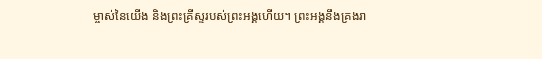ម្ចាស់នៃយើង និងព្រះគ្រីស្ទរបស់ព្រះអង្គហើយ។ ព្រះអង្គនឹងគ្រងរា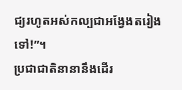ជ្យរហូតអស់កល្បជាអង្វែងតរៀងទៅ!”។
ប្រជាជាតិនានានឹងដើរ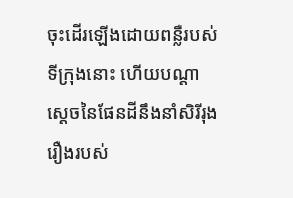ចុះដើរឡើងដោយពន្លឺរបស់ទីក្រុងនោះ ហើយបណ្ដាស្ដេចនៃផែនដីនឹងនាំសិរីរុងរឿងរបស់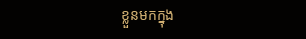ខ្លួនមកក្នុង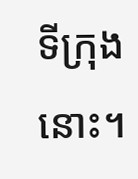ទីក្រុងនោះ។